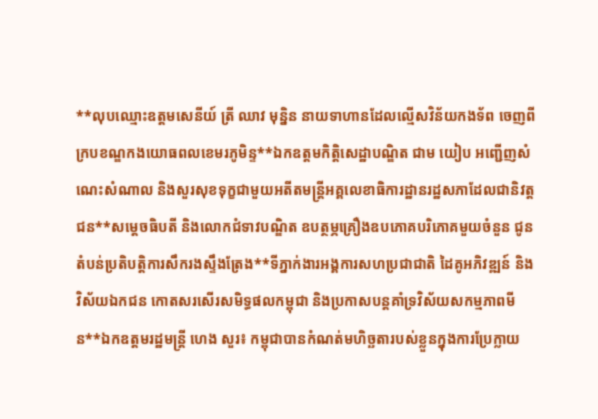**លុបឈ្មោះឧត្ដមសេនីយ៍ ត្រី ឈាវ មុន្និន នាយទាហានដែលល្មេីសវិន័យកងទ័ព ចេញពីក្របខណ្ឌកងយោធពលខេមរភូមិន្ទ**ឯកឧត្តមកិត្តិសេដ្ឋាបណ្ឌិត ជាម យៀប អញ្ជើញសំណេះសំណាល និងសួរសុខទុក្ខជាមួយអតីតមន្រ្តីអគ្គលេខាធិការដ្ឋានរដ្ឋសភាដែលជានិវត្តជន**សម្តេចធិបតី និងលោកជំទាវបណ្ឌិត ឧបត្ថម្ភគ្រឿងឧបភោគបរិភោគមួយចំនួន ជូនតំបន់ប្រតិបត្តិការសឹករងស្ទឹងត្រែង**ទីភ្នាក់ងារអង្គការសហប្រជាជាតិ ដៃគូអភិវឌ្ឍន៍ និងវិស័យឯកជន កោតសរសើរសមិទ្ធផលកម្ពុជា និងប្រកាសបន្តគាំទ្រវិស័យសកម្មភាពមីន**ឯកឧត្តមរដ្ឋមន្រ្តី ហេង សួរ៖ កម្ពុជាបានកំណត់មហិច្ឆតារបស់ខ្លួនក្នុងការប្រែក្លាយ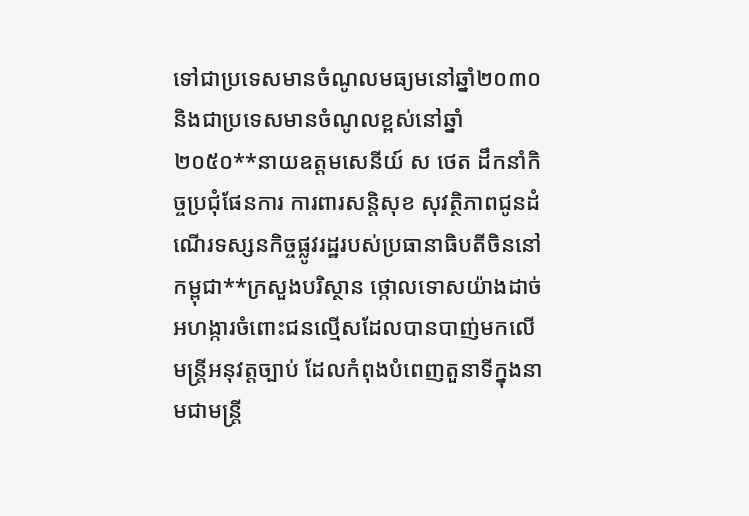ទៅជាប្រទេសមានចំណូលមធ្យមនៅឆ្នាំ២០៣០ និងជាប្រទេសមានចំណូលខ្ពស់នៅឆ្នាំ២០៥០**នាយឧត្តមសេនីយ៍ ស ថេត ដឹកនាំកិច្ចប្រជុំផែនការ ការពារសន្ដិសុខ សុវត្ថិភាពជូនដំណើរទស្សនកិច្ចផ្លូវរដ្ឋរបស់ប្រធានាធិបតីចិននៅកម្ពុជា**ក្រសួងបរិស្ថាន ថ្កោលទោសយ៉ាងដាច់អហង្ការចំពោះជនល្មើសដែលបានបាញ់មកលើមន្រ្តីអនុវត្តច្បាប់ ដែលកំពុងបំពេញតួនាទីក្នុងនាមជាមន្រ្តី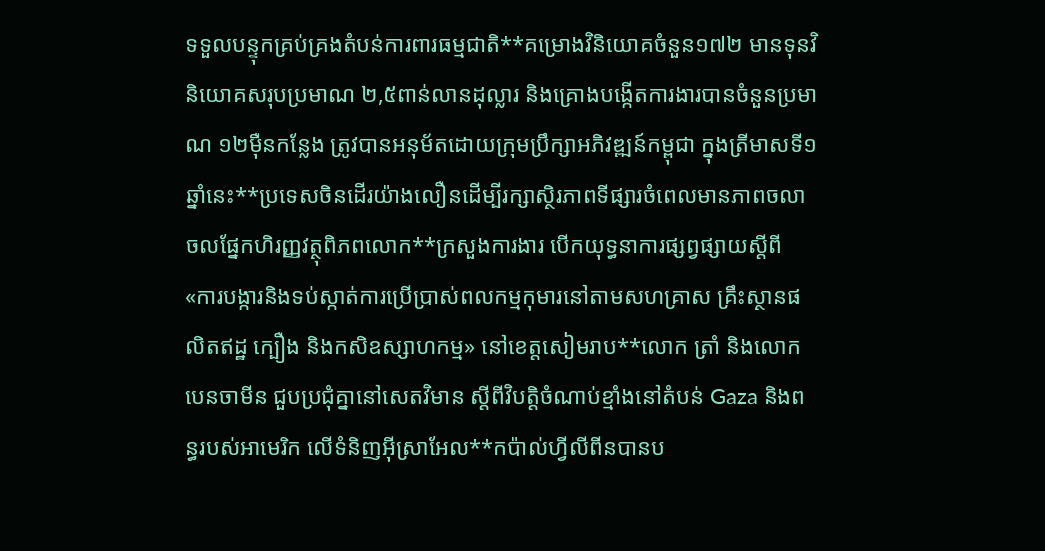ទទួលបន្ទុកគ្រប់គ្រងតំបន់ការពារធម្មជាតិ**គម្រោងវិនិយោគចំនួន១៧២ មានទុនវិនិយោគសរុបប្រមាណ ២,៥ពាន់លានដុល្លារ និងគ្រោងបង្កើតការងារបានចំនួនប្រមាណ ១២ម៉ឺនកន្លែង ត្រូវបានអនុម័តដោយក្រុមប្រឹក្សាអភិវឌ្ឍន៍កម្ពុជា ក្នុងត្រីមាសទី១ឆ្នាំនេះ**ប្រទេសចិនដើរយ៉ាងលឿនដើម្បីរក្សាស្ថិរភាពទីផ្សារចំពេលមានភាពចលាចលផ្នែកហិរញ្ញវត្ថុពិភពលោក**ក្រសួងការងារ បើកយុទ្ធនាការផ្សព្វផ្សាយស្តីពី «ការបង្ការនិងទប់ស្កាត់ការប្រើប្រាស់ពលកម្មកុមារនៅតាមសហគ្រាស គ្រឹះស្ថានផលិតឥដ្ឋ ក្បឿង និងកសិឧស្សាហកម្ម» នៅខេត្តសៀមរាប**លោក ត្រាំ និងលោក បេនចាមីន ជួបប្រជុំគ្នានៅសេតវិមាន ស្ដីពីវិបត្តិចំណាប់ខ្មាំងនៅតំបន់ Gaza និងពន្ធរបស់អាមេរិក លើទំនិញអ៊ីស្រាអែល**កប៉ាល់ហ្វីលីពីនបានប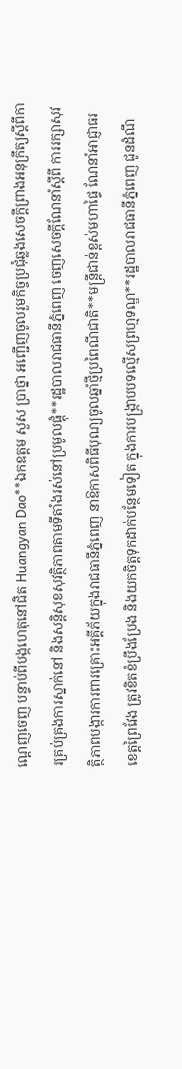ណ្តេញចេញ បន្ទាប់ពីបង្កហេតុនៅជិត Huangyan Dao**ឯកឧត្តម សួស ប្រាថ្នា អញ្ជើញចូលរួមកិច្ចប្រជុំឆ្លងសេចក្តីព្រាងអនុក្រឹត្យស្តីពីការគ្រប់គ្រងការស្នាក់នៅ និងសន្តិសុខសុវត្ថិភាពតាមទីតាំងរស់នៅប្រមូលផ្តុំ**រដ្ឋបាលរាជធានីភ្នំពេញ ចេញសេចក្តីណែនាំស្តីពី ការរក្សាសុវត្ថិភាពបង្ការការពារគ្រោះអគ្គីភ័យក្នុងរាជធានីភ្នំពេញ នាឱកាសពិធីបុណ្យចូលឆ្នាំថ្មីប្រពៃណីជាតិ**មន្ដ្រីជាន់ខ្ពស់មហាផ្ទៃ ណែនាំអាជ្ញាធរខេត្តព្រៃវែង ត្រូវខិតខំប្រឹងប្រែង និងយកចិត្តទុកដាក់បន្ថែមទៀត ក្នុងការបង្ក្រាបបទល្មើសព្រហ្មទណ្ឌ**រដ្ឋបាលរាជធានីភ្នំពេញ ជូនដំណឹ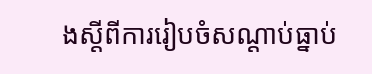ងស្តីពីការរៀបចំសណ្តាប់ធ្នាប់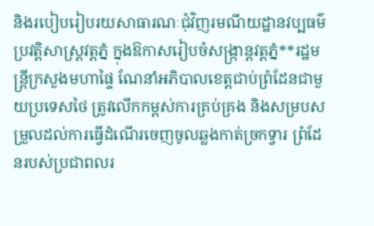និងរបៀបរៀបរយសាធារណៈជុំវិញរមណីយដ្ឋានវប្បធម៌ប្រវត្តិសាស្ត្រវត្តភ្នំ ក្នុងឱកាសរៀបចំសង្រ្កាន្តវត្តភ្នំ**រដ្ឋមន្ដ្រីក្រសួងមហាផ្ទៃ ណែនាំអភិបាលខេត្តជាប់ព្រំដែនជាមួយប្រទេសថៃ ត្រូវលើកកម្ពស់ការគ្រប់គ្រង និងសម្របសម្រួលដល់ការធ្វើដំណើរចេញចូលឆ្លងកាត់ច្រកទ្វារ ព្រំដែនរបស់ប្រជាពលរ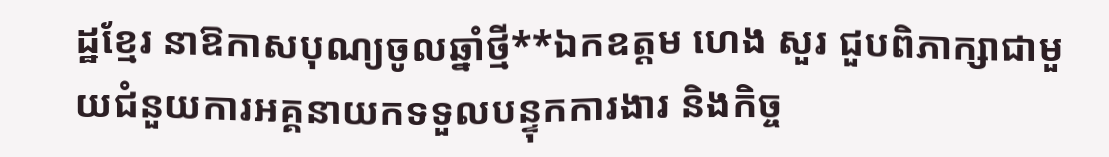ដ្ឋខ្មែរ នាឱកាសបុណ្យចូលឆ្នាំថ្មី**ឯកឧត្តម ហេង សួរ ជួបពិភាក្សាជាមួយជំនួយការអគ្គនាយកទទួលបន្ទុកការងារ និងកិច្ច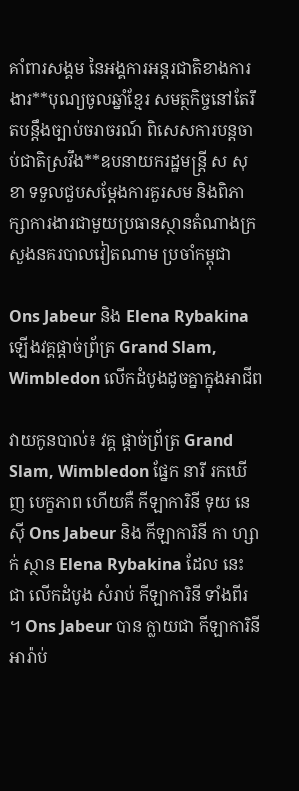គាំពារសង្គម នៃអង្គការអន្តរជាតិខាងការងារ**បុណ្យចូលឆ្នាំខ្មែរ សមត្ថកិច្ចនៅតែរឹតបន្តឹងច្បាប់ចរាចរណ៍ ពិសេសការបន្តចាប់ជាតិស្រវឹង**ឧបនាយករដ្ឋមន្ត្រី ស សុខា ទទួលជួបសម្តែងការគួរសម និងពិភាក្សាការងារជាមួយប្រធានស្ថានតំណាងក្រសួងនគរបាលវៀតណាម ប្រចាំកម្ពុជា

Ons Jabeur និង Elena Rybakina ឡើងវគ្គផ្តាច់ព្រ័ត្រ Grand Slam, Wimbledon លើកដំបូងដូចគ្នាក្នុងអាជីព

វាយកូនបាល់៖ វគ្គ ផ្តាច់ព្រ័ត្រ Grand Slam, Wimbledon ផ្នែក នារី រកឃើញ បេក្ខភាព ហើយគឺ កីឡាការិនី ទុយ នេ ស៊ី Ons Jabeur និង កីឡាការិនី កា ហ្សា ក់ ស្ថាន Elena Rybakina ដែល នេះ ជា លើកដំបូង សំរាប់ កីឡាការិនី ទាំងពីរ ។ Ons Jabeur បាន ក្លាយជា កីឡាការិនី អារ៉ាប់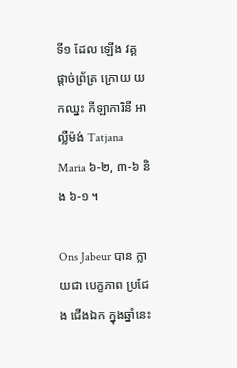ទី១ ដែល ឡើង វគ្គ ផ្តាច់ព្រ័ត្រ ក្រោយ យកឈ្នះ កីឡាការិនី អាល្លឺម៉ង់ Tatjana Maria ៦-២, ៣-៦ និង ៦-១ ។

Ons Jabeur បាន ក្លាយជា បេក្ខភាព ប្រជែង ជើងឯក ក្នុងឆ្នាំនេះ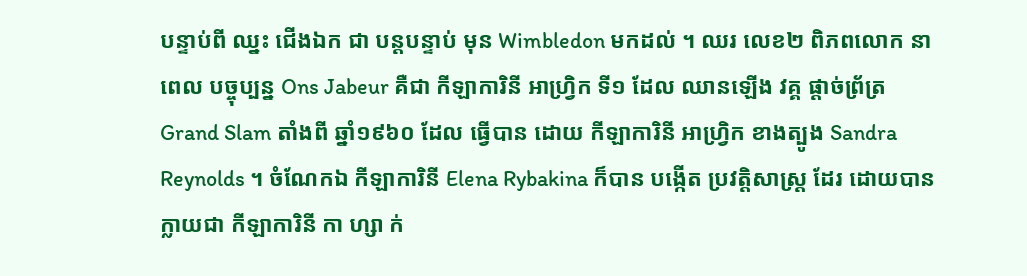បន្ទាប់ពី ឈ្នះ ជើងឯក ជា បន្តបន្ទាប់ មុន Wimbledon មកដល់ ។ ឈរ លេខ២ ពិភពលោក នាពេល បច្ចុប្បន្ន Ons Jabeur គឺជា កីឡាការិនី អាហ្វ្រិក ទី១ ដែល ឈានឡើង វគ្គ ផ្តាច់ព្រ័ត្រ Grand Slam តាំងពី ឆ្នាំ១៩៦០ ដែល ធ្វើបាន ដោយ កីឡាការិនី អាហ្វ្រិក ខាងត្បូង Sandra Reynolds ។ ចំណែកឯ កីឡាការិនី Elena Rybakina ក៏បាន បង្កើត ប្រវត្តិសាស្ត្រ ដែរ ដោយបាន ក្លាយជា កីឡាការិនី កា ហ្សា ក់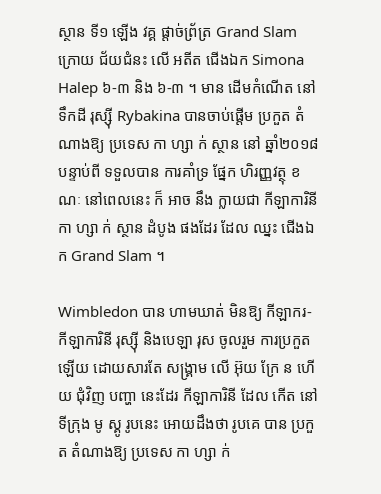ស្ថាន ទី១ ឡើង វគ្គ ផ្តាច់ព្រ័ត្រ Grand Slam ក្រោយ ជ័យជំនះ លើ អតីត ជើងឯក Simona Halep ៦-៣ និង ៦-៣ ។ មាន ដើមកំណើត នៅ ទឹកដី រុស្ស៊ី Rybakina បានចាប់ផ្តើម ប្រកួត តំណាងឱ្យ ប្រទេស កា ហ្សា ក់ ស្ថាន នៅ ឆ្នាំ២០១៨ បន្ទាប់ពី ទទួលបាន ការគាំទ្រ ផ្នែក ហិរញ្ញវត្ថុ ខណៈ នៅពេលនេះ ក៏ អាច នឹង ក្លាយជា កីឡាការិនី កា ហ្សា ក់ ស្ថាន ដំបូង ផងដែរ ដែល ឈ្នះ ជើងឯក Grand Slam ។

Wimbledon បាន ហាមឃាត់ មិនឱ្យ កីឡាករ- កីឡាការិនី រុស្ស៊ី និងបេឡា រុស ចូលរួម ការប្រកួត ឡើយ ដោយសារតែ សង្គ្រាម លើ អ៊ុយ ក្រែ ន ហើយ ជុំវិញ បញ្ហា នេះដែរ កីឡាការិនី ដែល កើត នៅ ទីក្រុង មូ ស្គូ រូបនេះ អោយដឹងថា រូបគេ បាន ប្រកួត តំណាងឱ្យ ប្រទេស កា ហ្សា ក់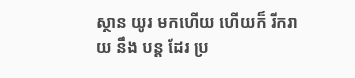ស្ថាន យូរ មកហើយ ហើយក៏ រីករាយ នឹង បន្ត ដែរ ប្រ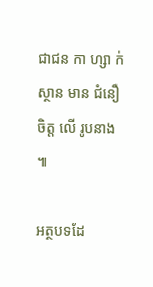ជាជន កា ហ្សា ក់ ស្ថាន មាន ជំនឿ ចិត្ត លើ រូបនាង ៕

អត្ថបទដែ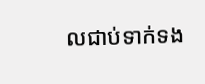លជាប់ទាក់ទង